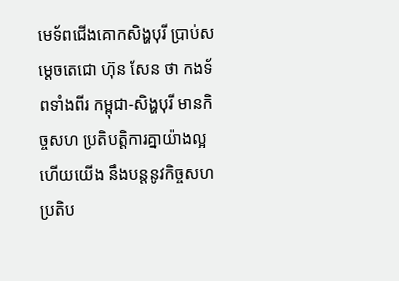មេទ័ពជើងគោកសិង្ហបុរី ប្រាប់សម្ដេចតេជោ ហ៊ុន សែន ថា កងទ័ពទាំងពីរ កម្ពុជា-សិង្ហបុរី មានកិច្ចសហ ប្រតិបត្ដិការគ្នាយ៉ាងល្អ ហើយយើង នឹងបន្តនូវកិច្ចសហប្រតិប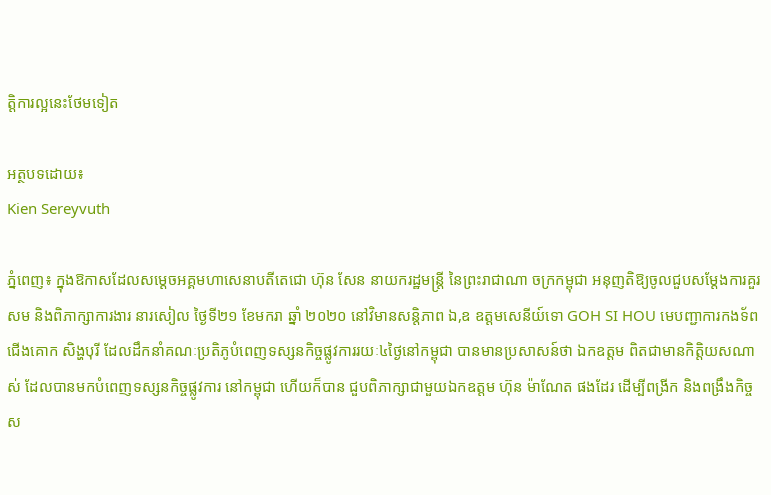ត្តិការល្អនេះថែមទៀត

អត្ថបទដោយ៖
Kien Sereyvuth

ភ្នំពេញ៖ ក្នុងឱកាសដែលសម្ដេចអគ្គមហាសេនាបតីតេជោ ហ៊ុន សែន នាយករដ្ឋមន្ត្រី នៃព្រះរាជាណា ចក្រកម្ពុជា អនុញតិឱ្យចូលជួបសម្ដែងការគួរសម និងពិភាក្សាការងារ នារសៀល ថ្ងៃទី២១ ខែមករា ឆ្នាំ ២០២០ នៅវិមានសន្តិភាព ឯ,ឧ ឧត្តមសេនីយ៍ទោ GOH SI HOU មេបញ្ជាការកងទ័ពជើងគោក សិង្ហបុរី ដែលដឹកនាំគណៈប្រតិភូបំពេញទស្សនកិច្ចផ្លូវការរយៈ៤ថ្ងៃនៅកម្ពុជា បានមានប្រសាសន៍ថា ឯកឧត្តម ពិតជាមានកិត្តិយសណាស់ ដែលបានមកបំពេញទស្សនកិច្ចផ្លូវការ នៅកម្ពុជា ហើយក៏បាន ជួបពិភាក្សាជាមួយឯកឧត្តម ហ៊ុន ម៉ាណែត ផងដែរ ដើម្បីពង្រីក និងពង្រឹងកិច្ច ស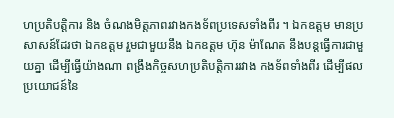ហប្រតិបត្តិការ និង ចំណងមិត្តភាពរវាងកងទ័ពប្រទេសទាំងពីរ ។ ឯកឧត្តម មានប្រសាសន៍ដែរថា ឯកឧត្តម រួមជាមួយនឹង ឯកឧត្តម ហ៊ុន ម៉ាណែត នឹងបន្តធ្វើការជាមួយគ្នា ដើម្បីធ្វើយ៉ាងណា ពង្រឹងកិច្ចសហប្រតិបត្តិការរវាង កងទ័ពទាំងពីរ ដើម្បីផលប្រយោជន៍នៃ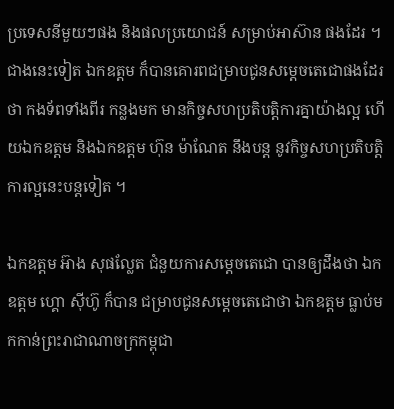ប្រទេសនីមួយៗផង និងផលប្រយោជន៍ សម្រាប់អាស៊ាន ផងដែរ ។ ជាងនេះទៀត ឯកឧត្តម ក៏បានគោរពជម្រាបជូនសម្ដេចតេជោផងដែរថា កងទ័ពទាំងពីរ កន្លងមក មានកិច្ចសហប្រតិបត្ដិការគ្នាយ៉ាងល្អ ហើយឯកឧត្តម និងឯកឧត្តម ហ៊ុន ម៉ាណែត នឹងបន្ត នូវកិច្ចសហប្រតិបត្តិការល្អនេះបន្តទៀត ។

ឯកឧត្តម អ៊ាង សុផល្លែត ជំនួយការសម្ដេចតេជោ បានឲ្យដឹងថា ឯកឧត្តម ហ្គោ ស៊ីហ៊ូ ក៏បាន ជម្រាបជូនសម្តេចតេជោថា ឯកឧត្តម ធ្លាប់មកកាន់ព្រះរាជាណាចក្រកម្ពុជា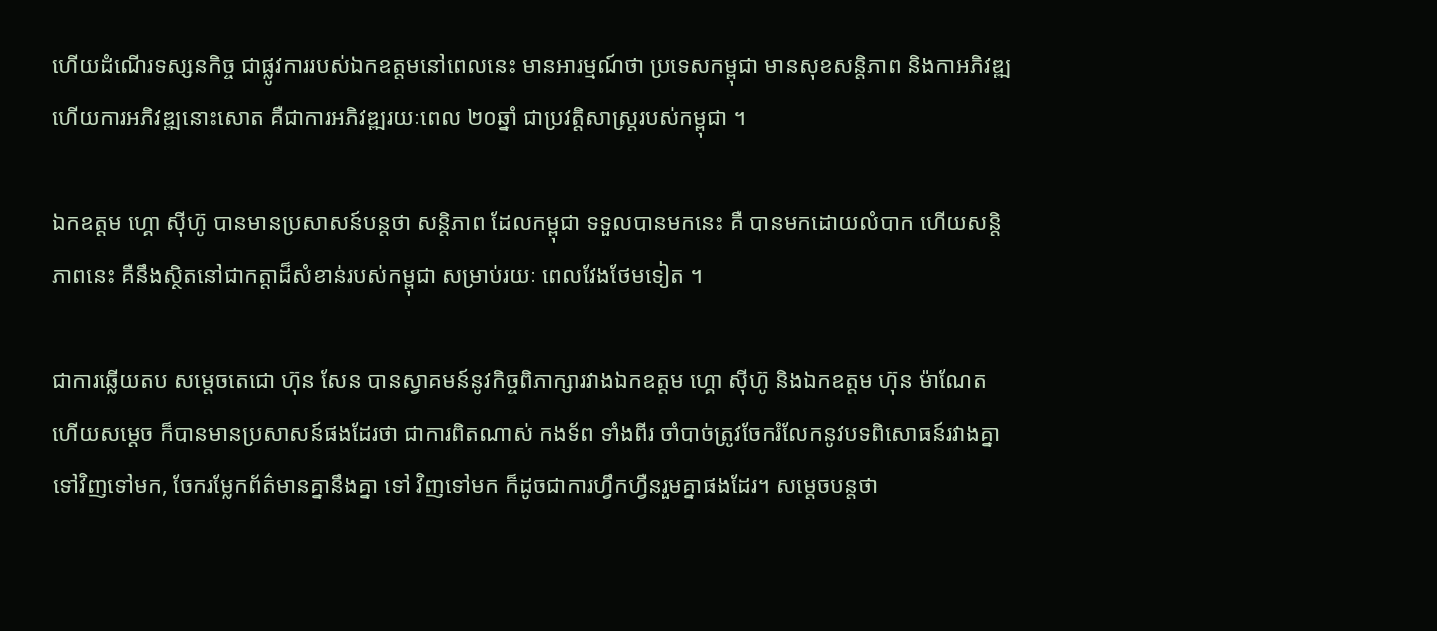ហើយដំណើរទស្សនកិច្ច ជាផ្លូវការរបស់ឯកឧត្តមនៅពេលនេះ មានអារម្មណ៍ថា ប្រទេសកម្ពុជា មានសុខសន្តិភាព និងកាអភិវឌ្ឍ ហើយការអភិវឌ្ឍនោះសោត គឺជាការអភិវឌ្ឍរយៈពេល ២០ឆ្នាំ ជាប្រវត្តិសាស្ត្ររបស់កម្ពុជា ។

ឯកឧត្តម ហ្គោ ស៊ីហ៊ូ បានមានប្រសាសន៍បន្ដថា សន្តិភាព ដែលកម្ពុជា ទទួលបានមកនេះ គឺ បានមកដោយលំបាក ហើយសន្តិភាពនេះ គឺនឹងស្ថិតនៅជាកត្តាដ៏សំខាន់របស់កម្ពុជា សម្រាប់រយៈ ពេលវែងថែមទៀត ។

ជាការឆ្លើយតប សម្ដេចតេជោ ហ៊ុន សែន បានស្វាគមន៍នូវកិច្ចពិភាក្សារវាងឯកឧត្តម ហ្គោ ស៊ីហ៊ូ និងឯកឧត្តម ហ៊ុន ម៉ាណែត ហើយសម្ដេច ក៏បានមានប្រសាសន៍ផងដែរថា ជាការពិតណាស់ កងទ័ព ទាំងពីរ ចាំបាច់ត្រូវចែករំលែកនូវបទពិសោធន៍រវាងគ្នាទៅវិញទៅមក, ចែករម្លែកព័ត៌មានគ្នានឹងគ្នា ទៅ វិញទៅមក ក៏ដូចជាការហ្វឹកហ្វឺនរួមគ្នាផងដែរ។ សម្ដេចបន្តថា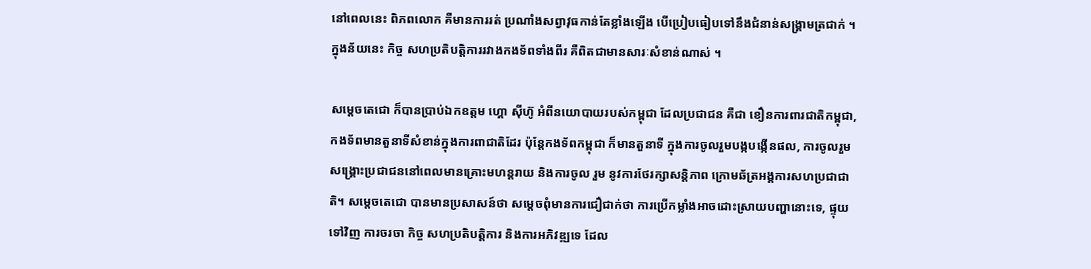នៅពេលនេះ ពិភពលោក គឺមានការរត់ ប្រណាំងសព្វាវុធកាន់តែខ្លាំងឡើង បើប្រៀបធៀបទៅនឹងជំនាន់សង្គ្រាមត្រជាក់ ។ ក្នុងន័យនេះ កិច្ច សហប្រតិបត្តិការរវាងកងទ័ពទាំងពីរ គឺពិតជាមានសារៈសំខាន់ណាស់ ។

សម្ដេចតេជោ ក៏បានប្រាប់ឯកឧត្តម ហ្គោ ស៊ីហ៊ូ អំពីនយោបាយរបស់កម្ពុជា ដែលប្រជាជន គឺជា ខឿនការពារជាតិកម្ពុជា, កងទ័ពមានតួនាទីសំខាន់ក្នុងការពាជាតិដែរ ប៉ុន្តែកងទ័ពកម្ពុជា ក៏មានតួនាទី ក្នុងការចូលរួមបង្កបង្កើនផល, ការចូលរួមសង្គ្រោះប្រជាជននៅពេលមានគ្រោះមហន្តរាយ និងការចូល រួម នូវការថែរក្សាសន្តិភាព ក្រោមឆ័ត្រអង្គការសហប្រជាជាតិ។ សម្តេចតេជោ បានមានប្រសាសន៍ថា សម្ដេចពុំមានការជឿជាក់ថា ការប្រើកម្លាំងអាចដោះស្រាយបញ្ហានោះទេ, ផ្ទុយទៅវិញ ការចរចា កិច្ច សហប្រតិបត្តិការ និងការអភិវឌ្ឍទេ ដែល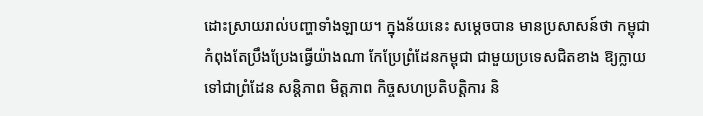ដោះស្រាយរាល់បញ្ហាទាំងឡាយ។ ក្នុងន័យនេះ សម្ដេចបាន មានប្រសាសន៍ថា កម្ពុជា កំពុងតែប្រឹងប្រែងធ្វើយ៉ាងណា កែប្រែព្រំដែនកម្ពុជា ជាមួយប្រទេសជិតខាង ឱ្យក្លាយទៅជាព្រំដែន សន្តិភាព មិត្តភាព កិច្ចសហប្រតិបត្តិការ និ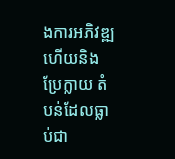ងការអភិវឌ្ឍ ហើយនិងប្រែក្លាយ តំបន់ដែលធ្លាប់ជា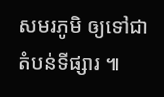សមរភូមិ ឲ្យទៅជាតំបន់ទីផ្សារ ៕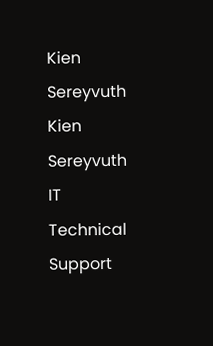Kien Sereyvuth
Kien Sereyvuth
IT Technical Support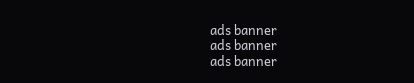ads banner
ads banner
ads banner